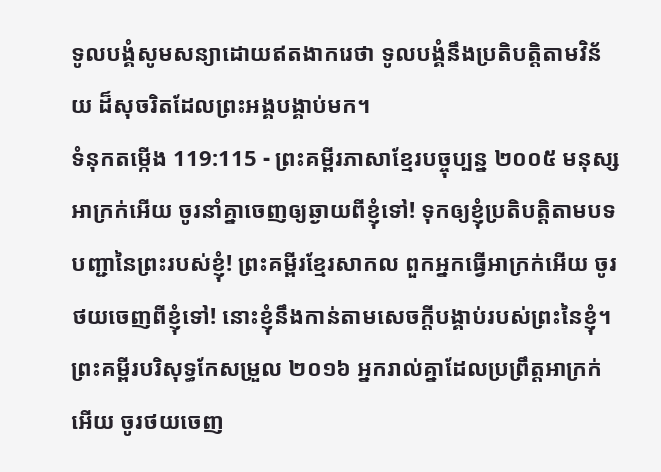ទូលបង្គំសូមសន្យាដោយឥតងាករេថា ទូលបង្គំនឹងប្រតិបត្តិតាមវិន័យ ដ៏សុចរិតដែលព្រះអង្គបង្គាប់មក។
ទំនុកតម្កើង 119:115 - ព្រះគម្ពីរភាសាខ្មែរបច្ចុប្បន្ន ២០០៥ មនុស្សអាក្រក់អើយ ចូរនាំគ្នាចេញឲ្យឆ្ងាយពីខ្ញុំទៅ! ទុកឲ្យខ្ញុំប្រតិបត្តិតាមបទបញ្ជានៃព្រះរបស់ខ្ញុំ! ព្រះគម្ពីរខ្មែរសាកល ពួកអ្នកធ្វើអាក្រក់អើយ ចូរថយចេញពីខ្ញុំទៅ! នោះខ្ញុំនឹងកាន់តាមសេចក្ដីបង្គាប់របស់ព្រះនៃខ្ញុំ។ ព្រះគម្ពីរបរិសុទ្ធកែសម្រួល ២០១៦ អ្នករាល់គ្នាដែលប្រព្រឹត្តអាក្រក់អើយ ចូរថយចេញ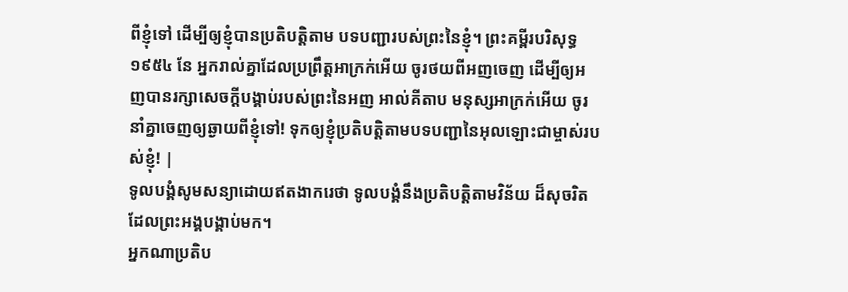ពីខ្ញុំទៅ ដើម្បីឲ្យខ្ញុំបានប្រតិបត្តិតាម បទបញ្ជារបស់ព្រះនៃខ្ញុំ។ ព្រះគម្ពីរបរិសុទ្ធ ១៩៥៤ នែ អ្នករាល់គ្នាដែលប្រព្រឹត្តអាក្រក់អើយ ចូរថយពីអញចេញ ដើម្បីឲ្យអញបានរក្សាសេចក្ដីបង្គាប់របស់ព្រះនៃអញ អាល់គីតាប មនុស្សអាក្រក់អើយ ចូរនាំគ្នាចេញឲ្យឆ្ងាយពីខ្ញុំទៅ! ទុកឲ្យខ្ញុំប្រតិបត្តិតាមបទបញ្ជានៃអុលឡោះជាម្ចាស់របស់ខ្ញុំ! |
ទូលបង្គំសូមសន្យាដោយឥតងាករេថា ទូលបង្គំនឹងប្រតិបត្តិតាមវិន័យ ដ៏សុចរិតដែលព្រះអង្គបង្គាប់មក។
អ្នកណាប្រតិប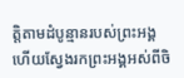ត្តិតាមដំបូន្មានរបស់ព្រះអង្គ ហើយស្វែងរកព្រះអង្គអស់ពីចិ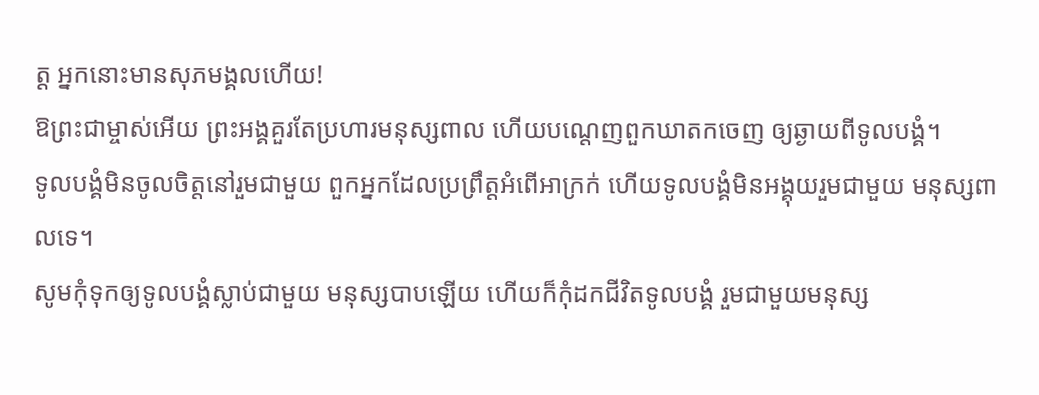ត្ត អ្នកនោះមានសុភមង្គលហើយ!
ឱព្រះជាម្ចាស់អើយ ព្រះអង្គគួរតែប្រហារមនុស្សពាល ហើយបណ្តេញពួកឃាតកចេញ ឲ្យឆ្ងាយពីទូលបង្គំ។
ទូលបង្គំមិនចូលចិត្តនៅរួមជាមួយ ពួកអ្នកដែលប្រព្រឹត្តអំពើអាក្រក់ ហើយទូលបង្គំមិនអង្គុយរួមជាមួយ មនុស្សពាលទេ។
សូមកុំទុកឲ្យទូលបង្គំស្លាប់ជាមួយ មនុស្សបាបឡើយ ហើយក៏កុំដកជីវិតទូលបង្គំ រួមជាមួយមនុស្ស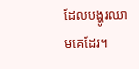ដែលបង្ហូរឈាមគេដែរ។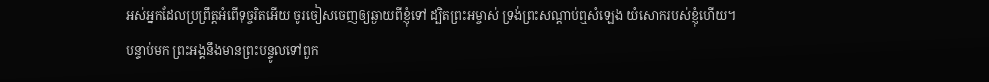អស់អ្នកដែលប្រព្រឹត្តអំពើទុច្ចរិតអើយ ចូរចៀសចេញឲ្យឆ្ងាយពីខ្ញុំទៅ ដ្បិតព្រះអម្ចាស់ ទ្រង់ព្រះសណ្ដាប់ឮសំឡេង យំសោករបស់ខ្ញុំហើយ។
បន្ទាប់មក ព្រះអង្គនឹងមានព្រះបន្ទូលទៅពួក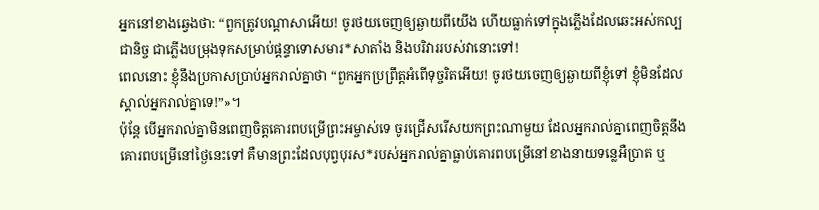អ្នកនៅខាងឆ្វេងថា: “ពួកត្រូវបណ្ដាសាអើយ! ចូរថយចេញឲ្យឆ្ងាយពីយើង ហើយធ្លាក់ទៅក្នុងភ្លើងដែលឆេះអស់កល្បជានិច្ច ជាភ្លើងបម្រុងទុកសម្រាប់ផ្ដន្ទាទោសមារ*សាតាំង និងបរិវាររបស់វានោះទៅ!
ពេលនោះ ខ្ញុំនឹងប្រកាសប្រាប់អ្នករាល់គ្នាថា “ពួកអ្នកប្រព្រឹត្តអំពើទុច្ចរិតអើយ! ចូរថយចេញឲ្យឆ្ងាយពីខ្ញុំទៅ ខ្ញុំមិនដែលស្គាល់អ្នករាល់គ្នាទេ!”»។
ប៉ុន្តែ បើអ្នករាល់គ្នាមិនពេញចិត្តគោរពបម្រើព្រះអម្ចាស់ទេ ចូរជ្រើសរើសយកព្រះណាមួយ ដែលអ្នករាល់គ្នាពេញចិត្តនឹងគោរពបម្រើនៅថ្ងៃនេះទៅ គឺមានព្រះដែលបុព្វបុរស*របស់អ្នករាល់គ្នាធ្លាប់គោរពបម្រើនៅខាងនាយទន្លេអឺប្រាត ឬ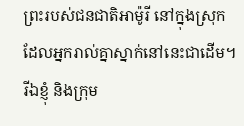ព្រះរបស់ជនជាតិអាម៉ូរី នៅក្នុងស្រុកដែលអ្នករាល់គ្នាស្នាក់នៅនេះជាដើម។ រីឯខ្ញុំ និងក្រុម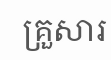គ្រួសារ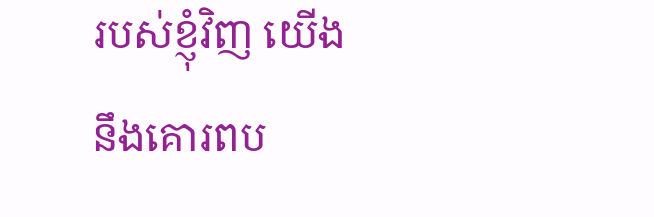របស់ខ្ញុំវិញ យើងនឹងគោរពប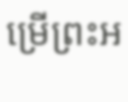ម្រើព្រះអ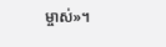ម្ចាស់»។